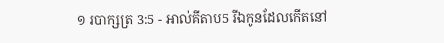១ របាក្សត្រ 3:5 - អាល់គីតាប5 រីឯកូនដែលកើតនៅ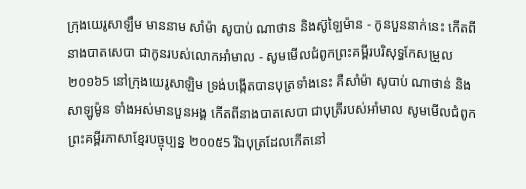ក្រុងយេរូសាឡឹម មាននាម សាំម៉ា សូបាប់ ណាថាន និងស៊ូឡៃម៉ាន - កូនបួននាក់នេះ កើតពីនាងបាតសេបា ជាកូនរបស់លោកអាំមាល - សូមមើលជំពូកព្រះគម្ពីរបរិសុទ្ធកែសម្រួល ២០១៦5 នៅក្រុងយេរូសាឡិម ទ្រង់បង្កើតបានបុត្រទាំងនេះ គឺសាំម៉ា សូបាប់ ណាថាន់ និងសាឡូម៉ូន ទាំងអស់មានបួនអង្គ កើតពីនាងបាតសេបា ជាបុត្រីរបស់អាំមាល សូមមើលជំពូកព្រះគម្ពីរភាសាខ្មែរបច្ចុប្បន្ន ២០០៥5 រីឯបុត្រដែលកើតនៅ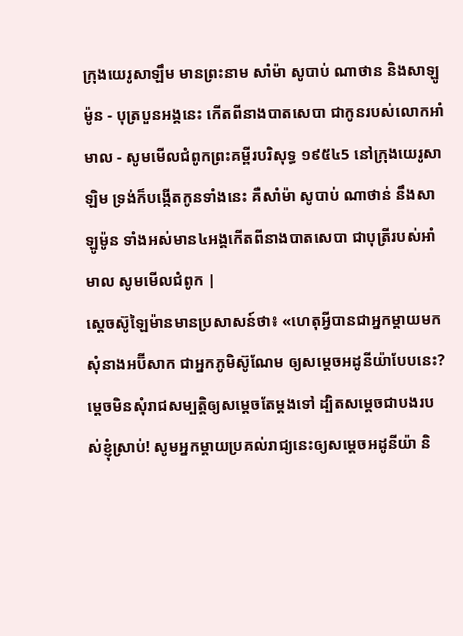ក្រុងយេរូសាឡឹម មានព្រះនាម សាំម៉ា សូបាប់ ណាថាន និងសាឡូម៉ូន - បុត្របួនអង្គនេះ កើតពីនាងបាតសេបា ជាកូនរបស់លោកអាំមាល - សូមមើលជំពូកព្រះគម្ពីរបរិសុទ្ធ ១៩៥៤5 នៅក្រុងយេរូសាឡិម ទ្រង់ក៏បង្កើតកូនទាំងនេះ គឺសាំម៉ា សូបាប់ ណាថាន់ នឹងសាឡូម៉ូន ទាំងអស់មាន៤អង្គកើតពីនាងបាតសេបា ជាបុត្រីរបស់អាំមាល សូមមើលជំពូក |
ស្តេចស៊ូឡៃម៉ានមានប្រសាសន៍ថា៖ «ហេតុអ្វីបានជាអ្នកម្តាយមកសុំនាងអប៊ីសាក ជាអ្នកភូមិស៊ូណែម ឲ្យសម្តេចអដូនីយ៉ាបែបនេះ? ម្តេចមិនសុំរាជសម្បត្តិឲ្យសម្តេចតែម្តងទៅ ដ្បិតសម្តេចជាបងរបស់ខ្ញុំស្រាប់! សូមអ្នកម្តាយប្រគល់រាជ្យនេះឲ្យសម្តេចអដូនីយ៉ា និ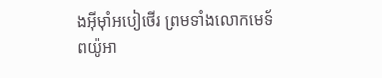ងអ៊ីមុាំអបៀថើរ ព្រមទាំងលោកមេទ័ពយ៉ូអា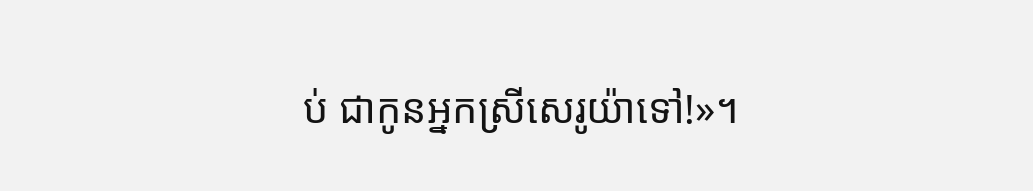ប់ ជាកូនអ្នកស្រីសេរូយ៉ាទៅ!»។